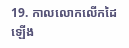19. កាលលោកលើកដៃឡើង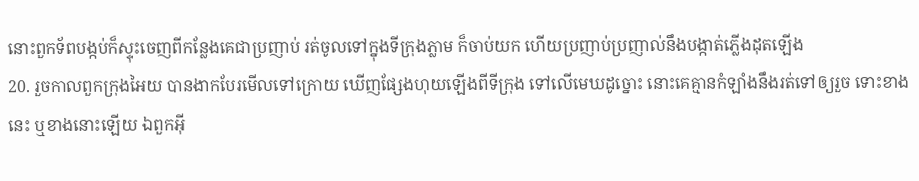នោះពួកទ័ពបង្កប់ក៏ស្ទុះចេញពីកន្លែងគេជាប្រញាប់ រត់ចូលទៅក្នុងទីក្រុងភ្លាម ក៏ចាប់យក ហើយប្រញាប់ប្រញាល់នឹងបង្កាត់ភ្លើងដុតឡើង
20. រួចកាលពួកក្រុងអៃយ បានងាកបែរមើលទៅក្រោយ ឃើញផ្សែងហុយឡើងពីទីក្រុង ទៅលើមេឃដូច្នោះ នោះគេគ្មានកំឡាំងនឹងរត់ទៅឲ្យរួច ទោះខាងនេះ ឬខាងនោះឡើយ ឯពួកអ៊ី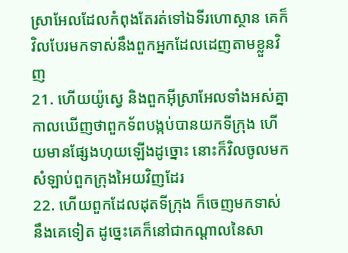ស្រាអែលដែលកំពុងតែរត់ទៅឯទីរហោស្ថាន គេក៏វិលបែរមកទាស់នឹងពួកអ្នកដែលដេញតាមខ្លួនវិញ
21. ហើយយ៉ូស្វេ និងពួកអ៊ីស្រាអែលទាំងអស់គ្នា កាលឃើញថាពួកទ័ពបង្កប់បានយកទីក្រុង ហើយមានផ្សែងហុយឡើងដូច្នោះ នោះក៏វិលចូលមកសំឡាប់ពួកក្រុងអៃយវិញដែរ
22. ហើយពួកដែលដុតទីក្រុង ក៏ចេញមកទាស់នឹងគេទៀត ដូច្នេះគេក៏នៅជាកណ្តាលនៃសា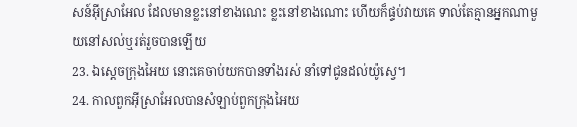សន៍អ៊ីស្រាអែល ដែលមានខ្លះនៅខាងណេះ ខ្លះនៅខាងណោះ ហើយក៏ផ្ទប់វាយគេ ទាល់តែគ្មានអ្នកណាមួយនៅសល់ឬរត់រួចបានឡើយ
23. ឯស្តេចក្រុងអៃយ នោះគេចាប់យកបានទាំងរស់ នាំទៅជូនដល់យ៉ូស្វេ។
24. កាលពួកអ៊ីស្រាអែលបានសំឡាប់ពួកក្រុងអៃយ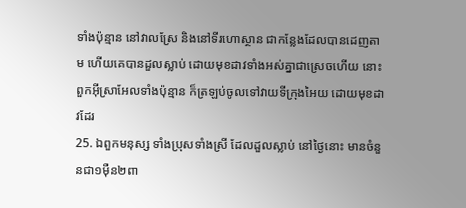ទាំងប៉ុន្មាន នៅវាលស្រែ និងនៅទីរហោស្ថាន ជាកន្លែងដែលបានដេញតាម ហើយគេបានដួលស្លាប់ ដោយមុខដាវទាំងអស់គ្នាជាស្រេចហើយ នោះពួកអ៊ីស្រាអែលទាំងប៉ុន្មាន ក៏ត្រឡប់ចូលទៅវាយទីក្រុងអៃយ ដោយមុខដាវដែរ
25. ឯពួកមនុស្ស ទាំងប្រុសទាំងស្រី ដែលដួលស្លាប់ នៅថ្ងៃនោះ មានចំនួនជា១ម៉ឺន២ពា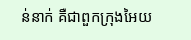ន់នាក់ គឺជាពួកក្រុងអៃយ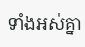ទាំងអស់គ្នា